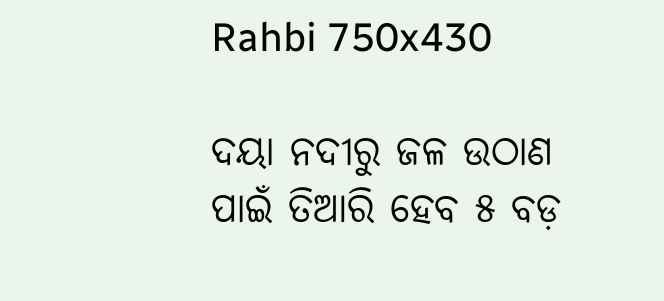Rahbi 750x430

ଦୟା ନଦୀରୁ ଜଳ ଉଠାଣ ପାଇଁ ତିଆରି ହେବ ୫ ବଡ଼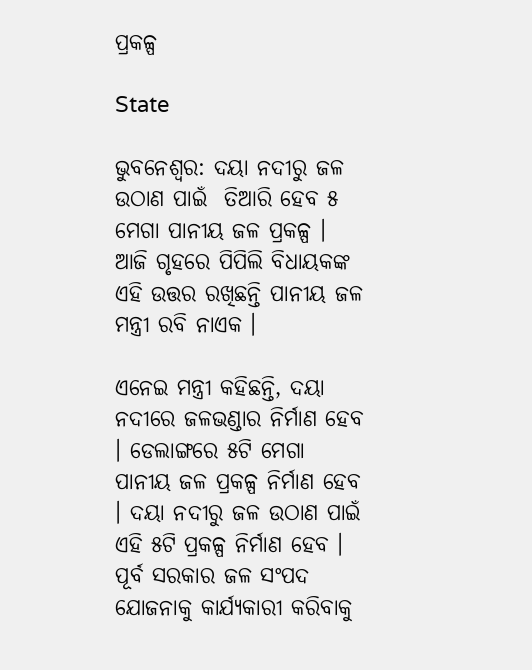ପ୍ରକଳ୍ପ

State

ଭୁବନେଶ୍ବର: ଦୟା ନଦୀରୁ ଜଳ ଉଠାଣ ପାଇଁ  ତିଆରି ହେବ ୫ ମେଗା ପାନୀୟ ଜଳ ପ୍ରକଳ୍ପ । ଆଜି ଗୃହରେ ପିପିଲି ବିଧାୟକଙ୍କ ଏହି ଉତ୍ତର ରଖିଛନ୍ତି ପାନୀୟ ଜଳ ମନ୍ତ୍ରୀ ରବି ନାଏକ ।

ଏନେଇ ମନ୍ତ୍ରୀ କହିଛନ୍ତି, ଦୟା ନଦୀରେ ଜଳଭଣ୍ଡାର ନିର୍ମାଣ ହେବ । ଡେଲାଙ୍ଗରେ ୫ଟି ମେଗା ପାନୀୟ ଜଳ ପ୍ରକଳ୍ପ ନିର୍ମାଣ ହେବ । ଦୟା ନଦୀରୁ ଜଳ ଉଠାଣ ପାଇଁ ଏହି ୫ଟି ପ୍ରକଳ୍ପ ନିର୍ମାଣ ହେବ । ପୂର୍ବ ସରକାର ଜଳ ସଂପଦ ଯୋଜନାକୁ କାର୍ଯ୍ୟକାରୀ କରିବାକୁ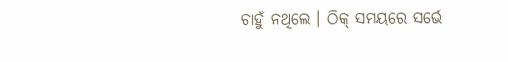ଚାହୁଁ ନଥିଲେ । ଠିକ୍ ସମୟରେ ସର୍ଭେ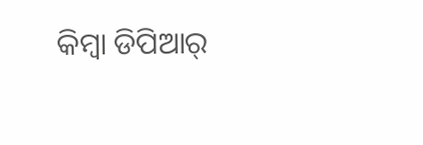କିମ୍ବା ଡିପିଆର୍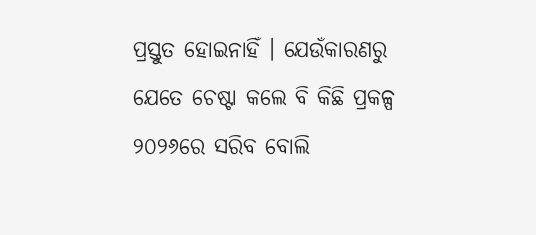ପ୍ରସ୍ତୁତ ହୋଇନାହିଁ । ଯେଉଁକାରଣରୁ ଯେତେ ଚେଷ୍ଟା କଲେ ବି କିଛି ପ୍ରକଳ୍ପ ୨୦୨୬ରେ ସରିବ ବୋଲି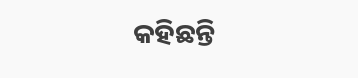କହିଛନ୍ତି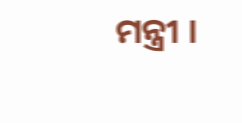ମନ୍ତ୍ରୀ ।